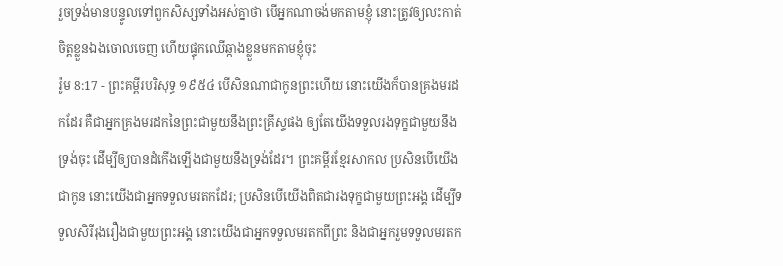រួចទ្រង់មានបន្ទូលទៅពួកសិស្សទាំងអស់គ្នាថា បើអ្នកណាចង់មកតាមខ្ញុំ នោះត្រូវឲ្យលះកាត់ចិត្តខ្លួនឯងចោលចេញ ហើយផ្ទុកឈើឆ្កាងខ្លួនមកតាមខ្ញុំចុះ
រ៉ូម 8:17 - ព្រះគម្ពីរបរិសុទ្ធ ១៩៥៤ បើសិនណាជាកូនព្រះហើយ នោះយើងក៏បានគ្រងមរដកដែរ គឺជាអ្នកគ្រងមរដកនៃព្រះជាមួយនឹងព្រះគ្រីស្ទផង ឲ្យតែយើងទទួលរងទុក្ខជាមួយនឹងទ្រង់ចុះ ដើម្បីឲ្យបានដំកើងឡើងជាមួយនឹងទ្រង់ដែរ។ ព្រះគម្ពីរខ្មែរសាកល ប្រសិនបើយើងជាកូន នោះយើងជាអ្នកទទួលមរតកដែរ; ប្រសិនបើយើងពិតជារងទុក្ខជាមួយព្រះអង្គ ដើម្បីទទួលសិរីរុងរឿងជាមួយព្រះអង្គ នោះយើងជាអ្នកទទួលមរតកពីព្រះ និងជាអ្នករួមទទួលមរតក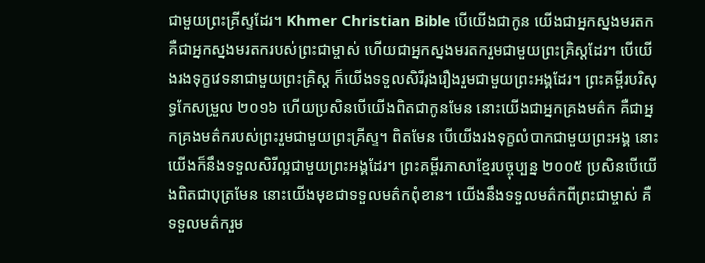ជាមួយព្រះគ្រីស្ទដែរ។ Khmer Christian Bible បើយើងជាកូន យើងជាអ្នកស្នងមរតក គឺជាអ្នកស្នងមរតករបស់ព្រះជាម្ចាស់ ហើយជាអ្នកស្នងមរតករួមជាមួយព្រះគ្រិស្ដដែរ។ បើយើងរងទុក្ខវេទនាជាមួយព្រះគ្រិស្ដ ក៏យើងទទួលសិរីរុងរឿងរួមជាមួយព្រះអង្គដែរ។ ព្រះគម្ពីរបរិសុទ្ធកែសម្រួល ២០១៦ ហើយប្រសិនបើយើងពិតជាកូនមែន នោះយើងជាអ្នកគ្រងមត៌ក គឺជាអ្នកគ្រងមត៌ករបស់ព្រះរួមជាមួយព្រះគ្រីស្ទ។ ពិតមែន បើយើងរងទុក្ខលំបាកជាមួយព្រះអង្គ នោះយើងក៏នឹងទទួលសិរីល្អជាមួយព្រះអង្គដែរ។ ព្រះគម្ពីរភាសាខ្មែរបច្ចុប្បន្ន ២០០៥ ប្រសិនបើយើងពិតជាបុត្រមែន នោះយើងមុខជាទទួលមត៌កពុំខាន។ យើងនឹងទទួលមត៌កពីព្រះជាម្ចាស់ គឺទទួលមត៌ករួម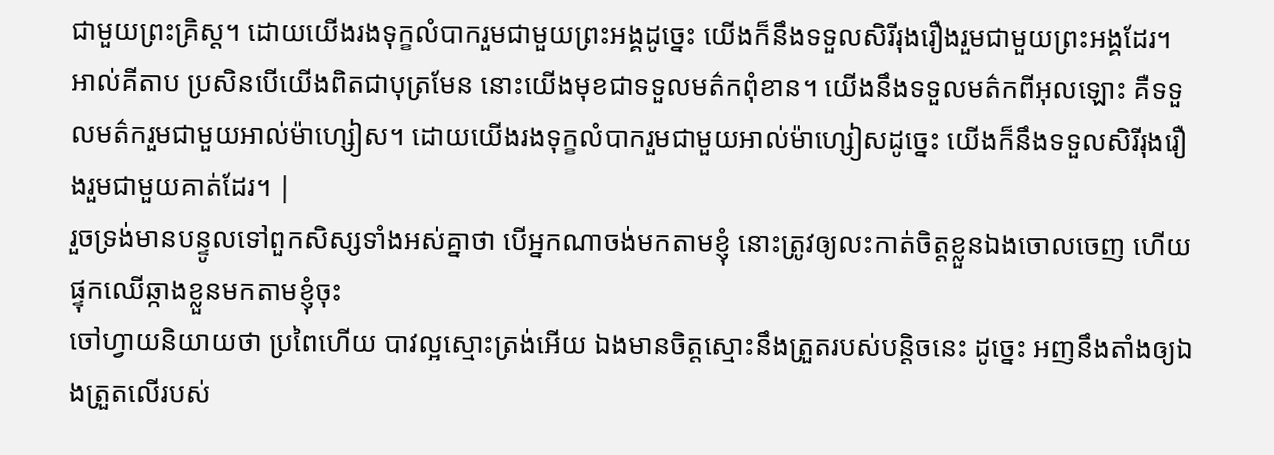ជាមួយព្រះគ្រិស្ត។ ដោយយើងរងទុក្ខលំបាករួមជាមួយព្រះអង្គដូច្នេះ យើងក៏នឹងទទួលសិរីរុងរឿងរួមជាមួយព្រះអង្គដែរ។ អាល់គីតាប ប្រសិនបើយើងពិតជាបុត្រមែន នោះយើងមុខជាទទួលមត៌កពុំខាន។ យើងនឹងទទួលមត៌កពីអុលឡោះ គឺទទួលមត៌ករួមជាមួយអាល់ម៉ាហ្សៀស។ ដោយយើងរងទុក្ខលំបាករួមជាមួយអាល់ម៉ាហ្សៀសដូច្នេះ យើងក៏នឹងទទួលសិរីរុងរឿងរួមជាមួយគាត់ដែរ។ |
រួចទ្រង់មានបន្ទូលទៅពួកសិស្សទាំងអស់គ្នាថា បើអ្នកណាចង់មកតាមខ្ញុំ នោះត្រូវឲ្យលះកាត់ចិត្តខ្លួនឯងចោលចេញ ហើយផ្ទុកឈើឆ្កាងខ្លួនមកតាមខ្ញុំចុះ
ចៅហ្វាយនិយាយថា ប្រពៃហើយ បាវល្អស្មោះត្រង់អើយ ឯងមានចិត្តស្មោះនឹងត្រួតរបស់បន្តិចនេះ ដូច្នេះ អញនឹងតាំងឲ្យឯងត្រួតលើរបស់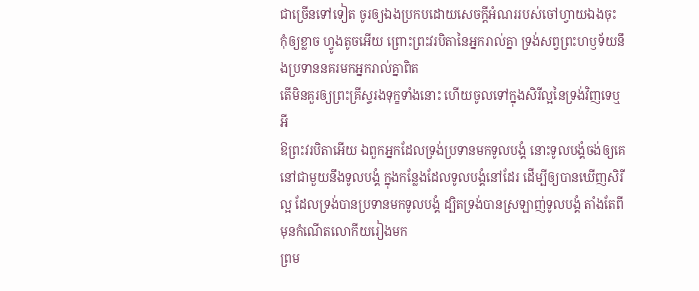ជាច្រើនទៅទៀត ចូរឲ្យឯងប្រកបដោយសេចក្ដីអំណររបស់ចៅហ្វាយឯងចុះ
កុំឲ្យខ្លាច ហ្វូងតូចអើយ ព្រោះព្រះវរបិតានៃអ្នករាល់គ្នា ទ្រង់សព្វព្រះហឫទ័យនឹងប្រទាននគរមកអ្នករាល់គ្នាពិត
តើមិនគួរឲ្យព្រះគ្រីស្ទរងទុក្ខទាំងនោះ ហើយចូលទៅក្នុងសិរីល្អនៃទ្រង់វិញទេឬអី
ឱព្រះវរបិតាអើយ ឯពួកអ្នកដែលទ្រង់ប្រទានមកទូលបង្គំ នោះទូលបង្គំចង់ឲ្យគេនៅជាមួយនឹងទូលបង្គំ ក្នុងកន្លែងដែលទូលបង្គំនៅដែរ ដើម្បីឲ្យបានឃើញសិរីល្អ ដែលទ្រង់បានប្រទានមកទូលបង្គំ ដ្បិតទ្រង់បានស្រឡាញ់ទូលបង្គំ តាំងតែពីមុនកំណើតលោកីយរៀងមក
ព្រម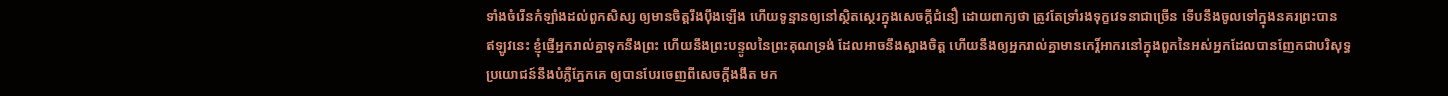ទាំងចំរើនកំឡាំងដល់ពួកសិស្ស ឲ្យមានចិត្តរឹងប៉ឹងឡើង ហើយទូន្មានឲ្យនៅស្ថិតស្ថេរក្នុងសេចក្ដីជំនឿ ដោយពាក្យថា ត្រូវតែទ្រាំរងទុក្ខវេទនាជាច្រើន ទើបនឹងចូលទៅក្នុងនគរព្រះបាន
ឥឡូវនេះ ខ្ញុំផ្ញើអ្នករាល់គ្នាទុកនឹងព្រះ ហើយនឹងព្រះបន្ទូលនៃព្រះគុណទ្រង់ ដែលអាចនឹងស្អាងចិត្ត ហើយនឹងឲ្យអ្នករាល់គ្នាមានកេរ្ដិ៍អាករនៅក្នុងពួកនៃអស់អ្នកដែលបានញែកជាបរិសុទ្ធ
ប្រយោជន៍នឹងបំភ្លឺភ្នែកគេ ឲ្យបានបែរចេញពីសេចក្ដីងងឹត មក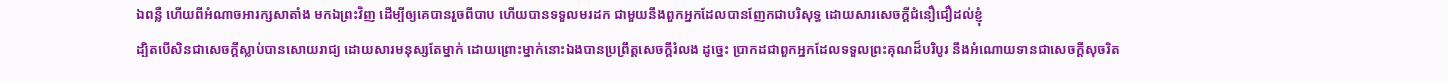ឯពន្លឺ ហើយពីអំណាចអារក្សសាតាំង មកឯព្រះវិញ ដើម្បីឲ្យគេបានរួចពីបាប ហើយបានទទួលមរដក ជាមួយនឹងពួកអ្នកដែលបានញែកជាបរិសុទ្ធ ដោយសារសេចក្ដីជំនឿជឿដល់ខ្ញុំ
ដ្បិតបើសិនជាសេចក្ដីស្លាប់បានសោយរាជ្យ ដោយសារមនុស្សតែម្នាក់ ដោយព្រោះម្នាក់នោះឯងបានប្រព្រឹត្តសេចក្ដីរំលង ដូច្នេះ ប្រាកដជាពួកអ្នកដែលទទួលព្រះគុណដ៏បរិបូរ នឹងអំណោយទានជាសេចក្ដីសុចរិត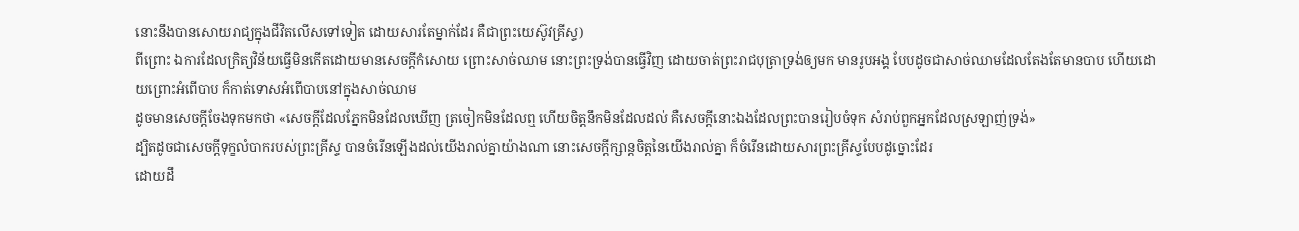នោះនឹងបានសោយរាជ្យក្នុងជីវិតលើសទៅទៀត ដោយសារតែម្នាក់ដែរ គឺជាព្រះយេស៊ូវគ្រីស្ទ)
ពីព្រោះ ឯការដែលក្រិត្យវិន័យធ្វើមិនកើតដោយមានសេចក្ដីកំសោយ ព្រោះសាច់ឈាម នោះព្រះទ្រង់បានធ្វើវិញ ដោយចាត់ព្រះរាជបុត្រាទ្រង់ឲ្យមក មានរូបអង្គ បែបដូចជាសាច់ឈាមដែលតែងតែមានបាប ហើយដោយព្រោះអំពើបាប ក៏កាត់ទោសអំពើបាបនៅក្នុងសាច់ឈាម
ដូចមានសេចក្ដីចែងទុកមកថា «សេចក្ដីដែលភ្នែកមិនដែលឃើញ ត្រចៀកមិនដែលឮ ហើយចិត្តនឹកមិនដែលដល់ គឺសេចក្ដីនោះឯងដែលព្រះបានរៀបចំទុក សំរាប់ពួកអ្នកដែលស្រឡាញ់ទ្រង់»
ដ្បិតដូចជាសេចក្ដីទុក្ខលំបាករបស់ព្រះគ្រីស្ទ បានចំរើនឡើងដល់យើងរាល់គ្នាយ៉ាងណា នោះសេចក្ដីក្សាន្តចិត្តនៃយើងរាល់គ្នា ក៏ចំរើនដោយសារព្រះគ្រីស្ទបែបដូច្នោះដែរ
ដោយដឹ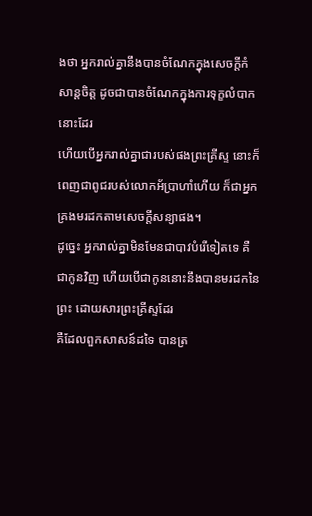ងថា អ្នករាល់គ្នានឹងបានចំណែកក្នុងសេចក្ដីកំសាន្តចិត្ត ដូចជាបានចំណែកក្នុងការទុក្ខលំបាកនោះដែរ
ហើយបើអ្នករាល់គ្នាជារបស់ផងព្រះគ្រីស្ទ នោះក៏ពេញជាពូជរបស់លោកអ័ប្រាហាំហើយ ក៏ជាអ្នកគ្រងមរដកតាមសេចក្ដីសន្យាផង។
ដូច្នេះ អ្នករាល់គ្នាមិនមែនជាបាវបំរើទៀតទេ គឺជាកូនវិញ ហើយបើជាកូននោះនឹងបានមរដកនៃព្រះ ដោយសារព្រះគ្រីស្ទដែរ
គឺដែលពួកសាសន៍ដទៃ បានត្រ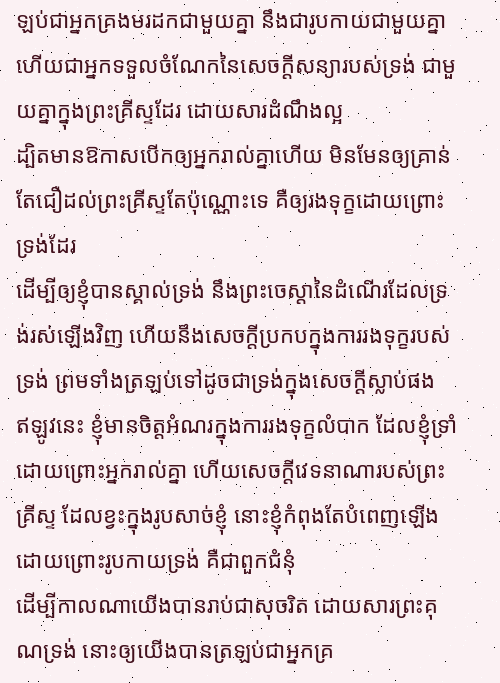ឡប់ជាអ្នកគ្រងមរដកជាមួយគ្នា នឹងជារូបកាយជាមួយគ្នា ហើយជាអ្នកទទួលចំណែកនៃសេចក្ដីសន្យារបស់ទ្រង់ ជាមួយគ្នាក្នុងព្រះគ្រីស្ទដែរ ដោយសារដំណឹងល្អ
ដ្បិតមានឱកាសបើកឲ្យអ្នករាល់គ្នាហើយ មិនមែនឲ្យគ្រាន់តែជឿដល់ព្រះគ្រីស្ទតែប៉ុណ្ណោះទេ គឺឲ្យរងទុក្ខដោយព្រោះទ្រង់ដែរ
ដើម្បីឲ្យខ្ញុំបានស្គាល់ទ្រង់ នឹងព្រះចេស្តានៃដំណើរដែលទ្រង់រស់ឡើងវិញ ហើយនឹងសេចក្ដីប្រកបក្នុងការរងទុក្ខរបស់ទ្រង់ ព្រមទាំងត្រឡប់ទៅដូចជាទ្រង់ក្នុងសេចក្ដីស្លាប់ផង
ឥឡូវនេះ ខ្ញុំមានចិត្តអំណរក្នុងការរងទុក្ខលំបាក ដែលខ្ញុំទ្រាំដោយព្រោះអ្នករាល់គ្នា ហើយសេចក្ដីវេទនាណារបស់ព្រះគ្រីស្ទ ដែលខ្វះក្នុងរូបសាច់ខ្ញុំ នោះខ្ញុំកំពុងតែបំពេញឡើង ដោយព្រោះរូបកាយទ្រង់ គឺជាពួកជំនុំ
ដើម្បីកាលណាយើងបានរាប់ជាសុចរិត ដោយសារព្រះគុណទ្រង់ នោះឲ្យយើងបានត្រឡប់ជាអ្នកគ្រ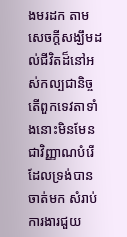ងមរដក តាមសេចក្ដីសង្ឃឹមដល់ជីវិតដ៏នៅអស់កល្បជានិច្ច
តើពួកទេវតាទាំងនោះមិនមែនជាវិញ្ញាណបំរើ ដែលទ្រង់បានចាត់មក សំរាប់ការងារជួយ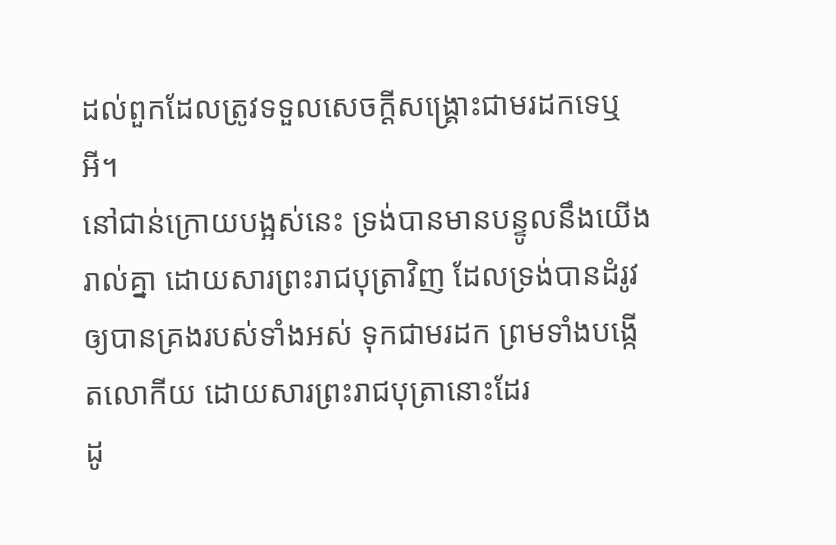ដល់ពួកដែលត្រូវទទួលសេចក្ដីសង្គ្រោះជាមរដកទេឬអី។
នៅជាន់ក្រោយបង្អស់នេះ ទ្រង់បានមានបន្ទូលនឹងយើងរាល់គ្នា ដោយសារព្រះរាជបុត្រាវិញ ដែលទ្រង់បានដំរូវឲ្យបានគ្រងរបស់ទាំងអស់ ទុកជាមរដក ព្រមទាំងបង្កើតលោកីយ ដោយសារព្រះរាជបុត្រានោះដែរ
ដូ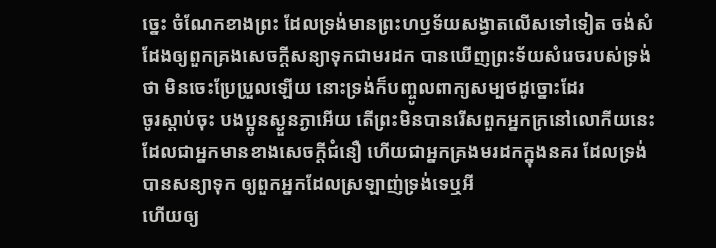ច្នេះ ចំណែកខាងព្រះ ដែលទ្រង់មានព្រះហឫទ័យសង្វាតលើសទៅទៀត ចង់សំដែងឲ្យពួកគ្រងសេចក្ដីសន្យាទុកជាមរដក បានឃើញព្រះទ័យសំរេចរបស់ទ្រង់ថា មិនចេះប្រែប្រួលឡើយ នោះទ្រង់ក៏បញ្ចូលពាក្យសម្បថដូច្នោះដែរ
ចូរស្តាប់ចុះ បងប្អូនស្ងួនភ្ងាអើយ តើព្រះមិនបានរើសពួកអ្នកក្រនៅលោកីយនេះ ដែលជាអ្នកមានខាងសេចក្ដីជំនឿ ហើយជាអ្នកគ្រងមរដកក្នុងនគរ ដែលទ្រង់បានសន្យាទុក ឲ្យពួកអ្នកដែលស្រឡាញ់ទ្រង់ទេឬអី
ហើយឲ្យ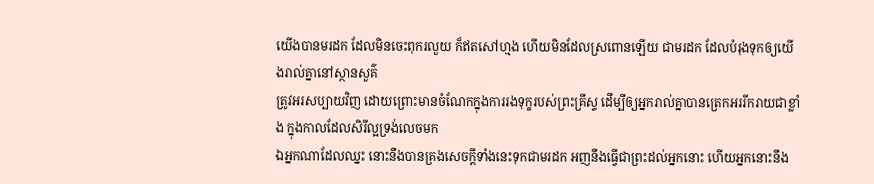យើងបានមរដក ដែលមិនចេះពុករលួយ ក៏ឥតសៅហ្មង ហើយមិនដែលស្រពោនឡើយ ជាមរដក ដែលបំរុងទុកឲ្យយើងរាល់គ្នានៅស្ថានសួគ៌
ត្រូវអរសប្បាយវិញ ដោយព្រោះមានចំណែកក្នុងការរងទុក្ខរបស់ព្រះគ្រីស្ទ ដើម្បីឲ្យអ្នករាល់គ្នាបានត្រេកអររីករាយជាខ្លាំង ក្នុងកាលដែលសិរីល្អទ្រង់លេចមក
ឯអ្នកណាដែលឈ្នះ នោះនឹងបានគ្រងសេចក្ដីទាំងនេះទុកជាមរដក អញនឹងធ្វើជាព្រះដល់អ្នកនោះ ហើយអ្នកនោះនឹង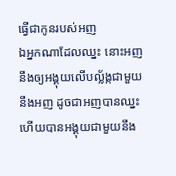ធ្វើជាកូនរបស់អញ
ឯអ្នកណាដែលឈ្នះ នោះអញនឹងឲ្យអង្គុយលើបល្ល័ង្កជាមួយនឹងអញ ដូចជាអញបានឈ្នះ ហើយបានអង្គុយជាមួយនឹង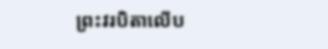ព្រះវរបិតាលើប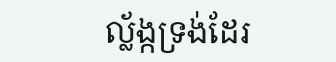ល្ល័ង្កទ្រង់ដែរ